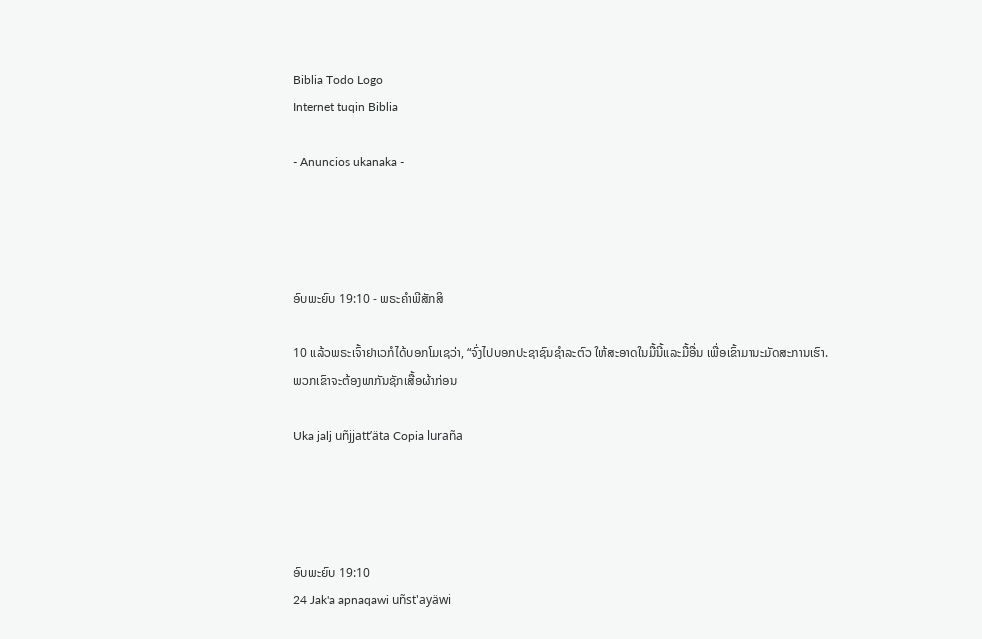Biblia Todo Logo
Internet tuqin Biblia

- Anuncios ukanaka -




ອົບພະຍົບ 19:10 - ພຣະຄຳພີສັກສິ

10 ແລ້ວພຣະເຈົ້າຢາເວກໍໄດ້ບອກໂມເຊວ່າ, “ຈົ່ງໄປບອກປະຊາຊົນຊຳລະຕົວ ໃຫ້ສະອາດໃນມື້ນີ້ແລະມື້ອື່ນ ເພື່ອເຂົ້າມານະມັດສະການເຮົາ. ພວກເຂົາຈະຕ້ອງພາກັນຊັກເສື້ອຜ້າກ່ອນ

Uka jalj uñjjattʼäta Copia luraña




ອົບພະຍົບ 19:10
24 Jak'a apnaqawi uñst'ayäwi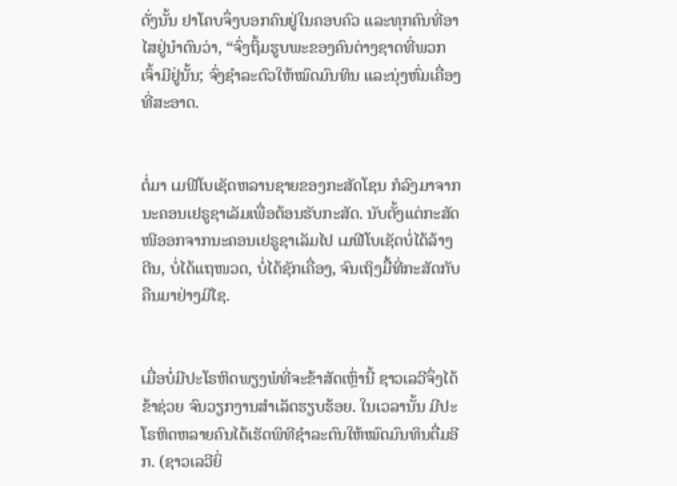ດັ່ງນັ້ນ ຢາໂຄບຈຶ່ງບອກຄົນຢູ່ໃນຄອບຄົວ ແລະທຸກຄົນທີ່ອາໄສຢູ່ນຳຕົນວ່າ, “ຈົ່ງຖິ້ມຮູບພະຂອງຄົນຕ່າງຊາດທີ່ພວກເຈົ້າມີຢູ່ນັ້ນ; ຈົ່ງຊຳລະຕົວໃຫ້ໝົດມົນທິນ ແລະນຸ່ງຫົ່ມເຄື່ອງທີ່ສະອາດ.


ຕໍ່ມາ ເມຟີໂບເຊັດຫລານຊາຍຂອງກະສັດໂຊນ ກໍລົງມາຈາກນະຄອນເຢຣູຊາເລັມເພື່ອຕ້ອນຮັບກະສັດ. ນັບຕັ້ງແຕ່ກະສັດໜີອອກຈາກນະຄອນເຢຣູຊາເລັມໄປ ເມຟີໂບເຊັດບໍ່ໄດ້ລ້າງຕີນ, ບໍ່ໄດ້ແຖໜວດ, ບໍ່ໄດ້ຊັກເຄື່ອງ, ຈົນເຖິງມື້ທີ່ກະສັດກັບຄືນມາຢ່າງມີໄຊ.


ເມື່ອບໍ່ມີປະໂຣຫິດພຽງພໍທີ່ຈະຂ້າສັດເຫຼົ່ານີ້ ຊາວເລວີຈຶ່ງໄດ້ຂ້າຊ່ວຍ ຈົນວຽກງານສຳເລັດຮຽບຮ້ອຍ. ໃນເວລານັ້ນ ມີປະໂຣຫິດຫລາຍຄົນໄດ້ເຮັດພິທີຊຳລະຕົນໃຫ້ໝົດມົນທິນຕື່ມອີກ. (ຊາວເລວີຍິ່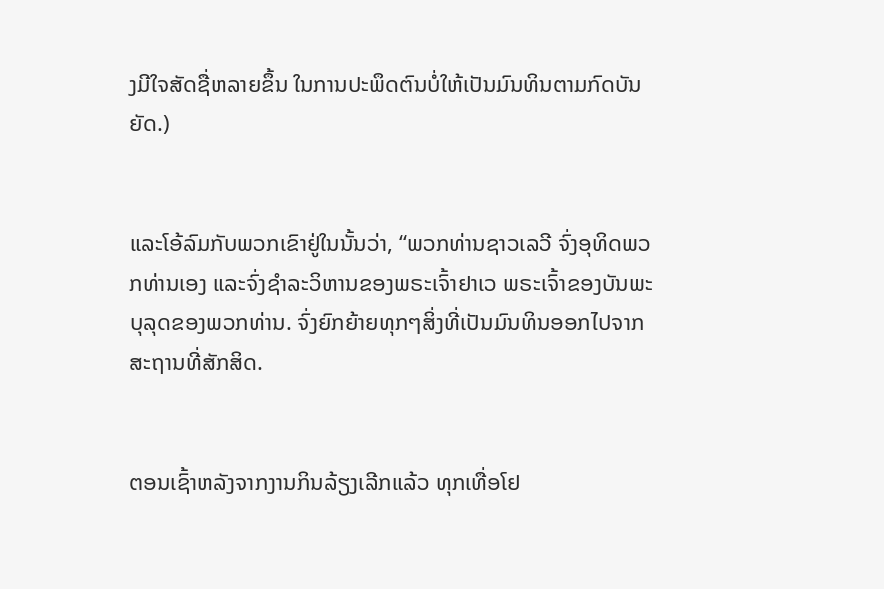ງມີໃຈສັດຊື່ຫລາຍຂຶ້ນ ໃນການປະພຶດຕົນບໍ່ໃຫ້ເປັນມົນທິນຕາມກົດບັນຍັດ.)


ແລະໂອ້ລົມກັບພວກເຂົາຢູ່ໃນນັ້ນວ່າ, “ພວກທ່ານຊາວເລວີ ຈົ່ງອຸທິດພວກທ່ານເອງ ແລະຈົ່ງຊຳລະວິຫານຂອງພຣະເຈົ້າຢາເວ ພຣະເຈົ້າຂອງບັນພະບຸລຸດຂອງພວກທ່ານ. ຈົ່ງຍົກຍ້າຍທຸກໆສິ່ງທີ່ເປັນມົນທິນອອກໄປຈາກສະຖານທີ່ສັກສິດ.


ຕອນເຊົ້າຫລັງຈາກງານກິນລ້ຽງເລີກແລ້ວ ທຸກເທື່ອໂຢ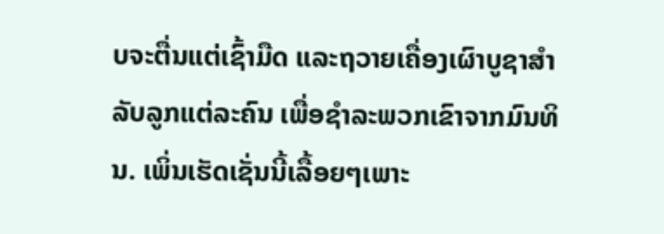ບຈະຕື່ນແຕ່ເຊົ້າມືດ ແລະຖວາຍເຄື່ອງເຜົາບູຊາສຳລັບລູກແຕ່ລະຄົນ ເພື່ອຊຳລະພວກເຂົາຈາກມົນທິນ. ເພິ່ນເຮັດເຊັ່ນນີ້ເລື້ອຍໆເພາະ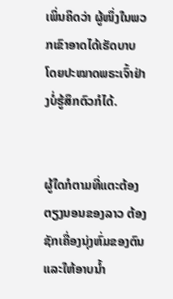ເພິ່ນຄິດວ່າ ຜູ້ໜຶ່ງໃນພວກເຂົາອາດໄດ້ເຮັດບາບ ໂດຍປະໝາດພຣະເຈົ້າຢ່າງບໍ່ຮູ້ສຶກຕົວກໍໄດ້.


ຜູ້ໃດກໍຕາມທີ່ແຕະຕ້ອງຕຽງນອນຂອງລາວ ຕ້ອງຊັກເຄື່ອງນຸ່ງຫົ່ມຂອງຕົນແລະໃຫ້ອາບນໍ້າ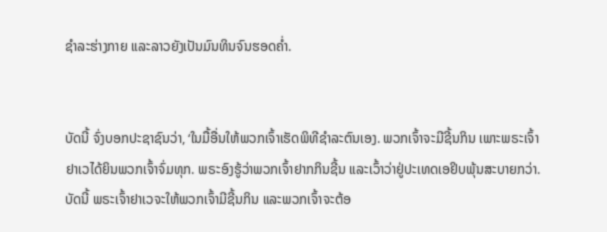ຊຳລະຮ່າງກາຍ ແລະລາວຍັງເປັນມົນທິນຈົນຮອດຄໍ່າ.


ບັດນີ້ ຈົ່ງບອກປະຊາຊົນວ່າ, ‘ໃນມື້ອື່ນໃຫ້ພວກເຈົ້າເຮັດພິທີຊຳລະຕົນເອງ. ພວກເຈົ້າຈະມີຊີ້ນກິນ ເພາະພຣະເຈົ້າຢາເວໄດ້ຍິນພວກເຈົ້າຈົ່ມທຸກ. ພຣະອົງຮູ້ວ່າພວກເຈົ້າຢາກກິນຊີ້ນ ແລະເວົ້າວ່າຢູ່ປະເທດເອຢິບພຸ້ນສະບາຍກວ່າ. ບັດນີ້ ພຣະເຈົ້າຢາເວຈະໃຫ້ພວກເຈົ້າມີຊີ້ນກິນ ແລະພວກເຈົ້າຈະຕ້ອ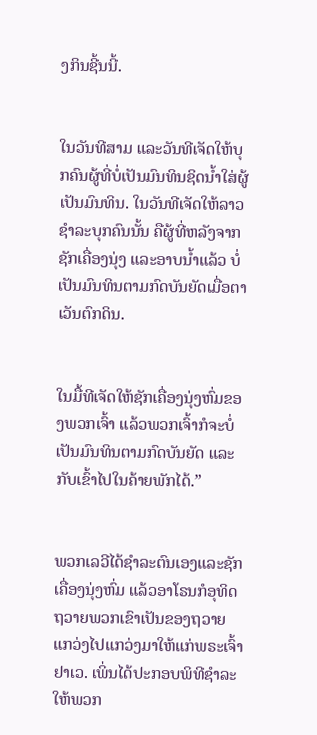ງກິນຊີ້ນນີ້.


ໃນວັນທີສາມ ແລະວັນທີເຈັດໃຫ້ບຸກຄົນຜູ້ທີ່ບໍ່ເປັນມົນທິນຊິດນໍ້າໃສ່ຜູ້ເປັນມົນທິນ. ໃນວັນທີເຈັດໃຫ້ລາວຊຳລະບຸກຄົນນັ້ນ ຄືຜູ້ທີ່ຫລັງຈາກຊັກເຄື່ອງນຸ່ງ ແລະອາບນໍ້າແລ້ວ ບໍ່ເປັນມົນທິນຕາມກົດບັນຍັດເມື່ອຕາເວັນຕົກດິນ.


ໃນມື້ທີເຈັດໃຫ້ຊັກເຄື່ອງນຸ່ງຫົ່ມຂອງພວກເຈົ້າ ແລ້ວພວກເຈົ້າກໍຈະບໍ່ເປັນມົນທິນຕາມກົດບັນຍັດ ແລະກັບເຂົ້າໄປໃນຄ້າຍພັກໄດ້.”


ພວກເລວີໄດ້ຊຳລະຕົນເອງແລະຊັກເຄື່ອງນຸ່ງຫົ່ມ ແລ້ວອາໂຣນກໍອຸທິດຖວາຍພວກເຂົາເປັນຂອງຖວາຍແກວ່ງໄປແກວ່ງມາໃຫ້ແກ່ພຣະເຈົ້າຢາເວ. ເພິ່ນໄດ້ປະກອບພິທີຊຳລະໃຫ້ພວກ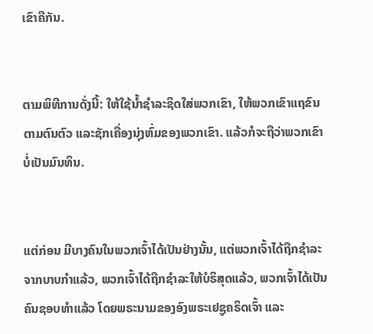ເຂົາຄືກັນ.


ຕາມພິທີການດັ່ງນີ້: ໃຫ້ໃຊ້ນໍ້າຊຳລະຊິດໃສ່ພວກເຂົາ, ໃຫ້ພວກເຂົາແຖຂົນຕາມຕົນຕົວ ແລະຊັກເຄື່ອງນຸ່ງຫົ່ມຂອງພວກເຂົາ. ແລ້ວກໍຈະຖືວ່າພວກເຂົາບໍ່ເປັນມົນທິນ.


ແຕ່ກ່ອນ ມີບາງຄົນໃນພວກເຈົ້າໄດ້ເປັນຢ່າງນັ້ນ, ແຕ່ພວກເຈົ້າໄດ້ຖືກຊຳລະຈາກບາບກຳແລ້ວ, ພວກເຈົ້າໄດ້ຖືກຊຳລະໃຫ້ບໍຣິສຸດແລ້ວ, ພວກເຈົ້າໄດ້ເປັນຄົນຊອບທຳແລ້ວ ໂດຍພຣະນາມຂອງອົງພຣະເຢຊູຄຣິດເຈົ້າ ແລະ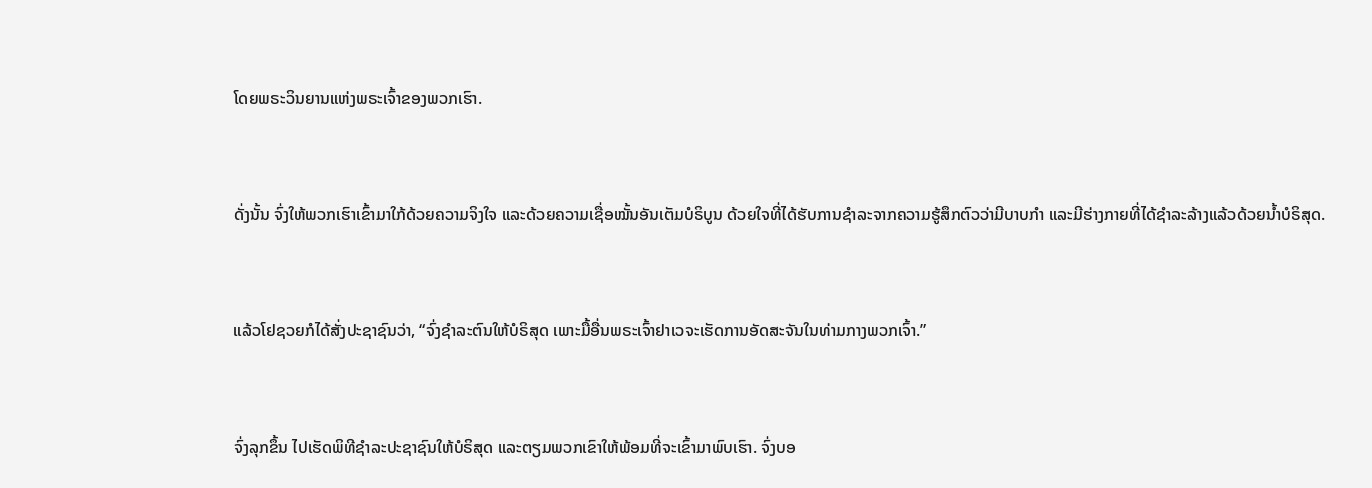ໂດຍພຣະວິນຍານແຫ່ງພຣະເຈົ້າຂອງພວກເຮົາ.


ດັ່ງນັ້ນ ຈົ່ງໃຫ້ພວກເຮົາເຂົ້າມາໃກ້ດ້ວຍຄວາມຈິງໃຈ ແລະດ້ວຍຄວາມເຊື່ອໝັ້ນອັນເຕັມບໍຣິບູນ ດ້ວຍໃຈທີ່ໄດ້ຮັບການຊຳລະຈາກຄວາມຮູ້ສຶກຕົວວ່າມີບາບກຳ ແລະມີຮ່າງກາຍທີ່ໄດ້ຊຳລະລ້າງແລ້ວດ້ວຍນໍ້າບໍຣິສຸດ.


ແລ້ວໂຢຊວຍກໍໄດ້ສັ່ງປະຊາຊົນວ່າ, “ຈົ່ງຊຳລະຕົນໃຫ້ບໍຣິສຸດ ເພາະມື້ອື່ນພຣະເຈົ້າຢາເວຈະເຮັດການອັດສະຈັນໃນທ່າມກາງພວກເຈົ້າ.”


ຈົ່ງລຸກຂຶ້ນ ໄປເຮັດພິທີຊຳລະປະຊາຊົນໃຫ້ບໍຣິສຸດ ແລະຕຽມພວກເຂົາໃຫ້ພ້ອມທີ່ຈະເຂົ້າມາພົບເຮົາ. ຈົ່ງບອ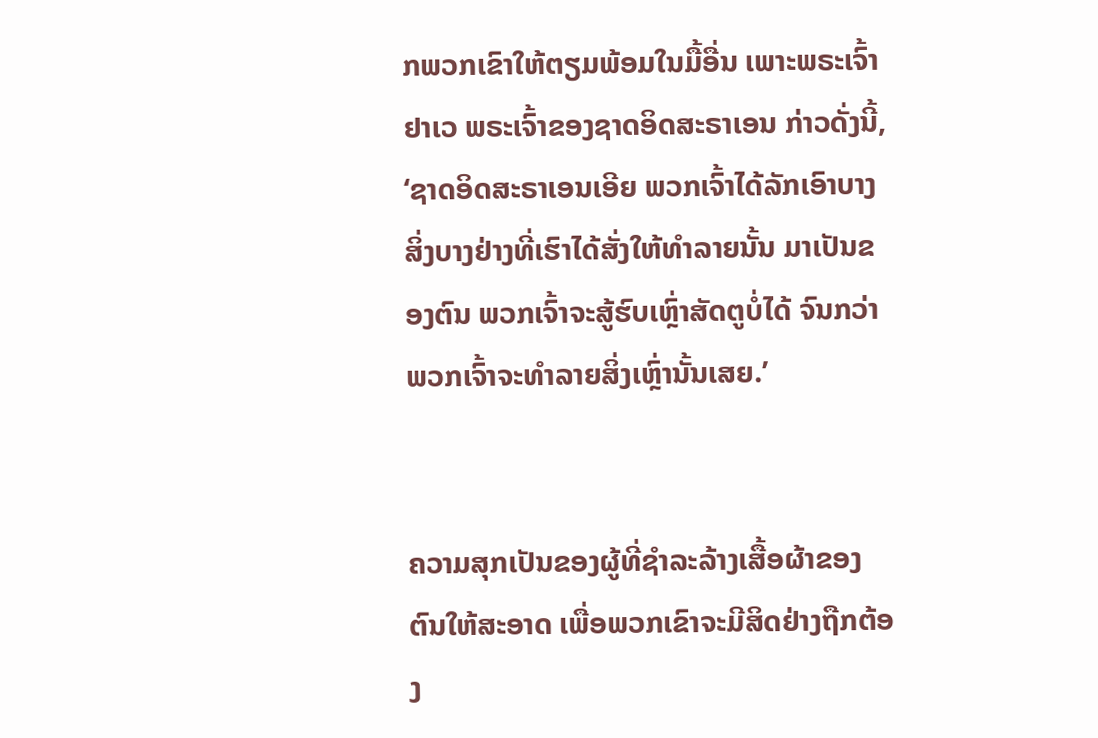ກພວກເຂົາໃຫ້ຕຽມພ້ອມໃນມື້ອື່ນ ເພາະພຣະເຈົ້າຢາເວ ພຣະເຈົ້າຂອງຊາດອິດສະຣາເອນ ກ່າວດັ່ງນີ້, ‘ຊາດອິດສະຣາເອນເອີຍ ພວກເຈົ້າໄດ້ລັກເອົາບາງສິ່ງບາງຢ່າງທີ່ເຮົາໄດ້ສັ່ງໃຫ້ທຳລາຍນັ້ນ ມາເປັນຂອງຕົນ ພວກເຈົ້າຈະສູ້ຮົບເຫຼົ່າສັດຕູບໍ່ໄດ້ ຈົນກວ່າພວກເຈົ້າຈະທຳລາຍສິ່ງເຫຼົ່ານັ້ນເສຍ.’


ຄວາມສຸກເປັນຂອງຜູ້ທີ່ຊຳລະລ້າງເສື້ອຜ້າຂອງຕົນໃຫ້ສະອາດ ເພື່ອພວກເຂົາຈະມີສິດຢ່າງຖືກຕ້ອງ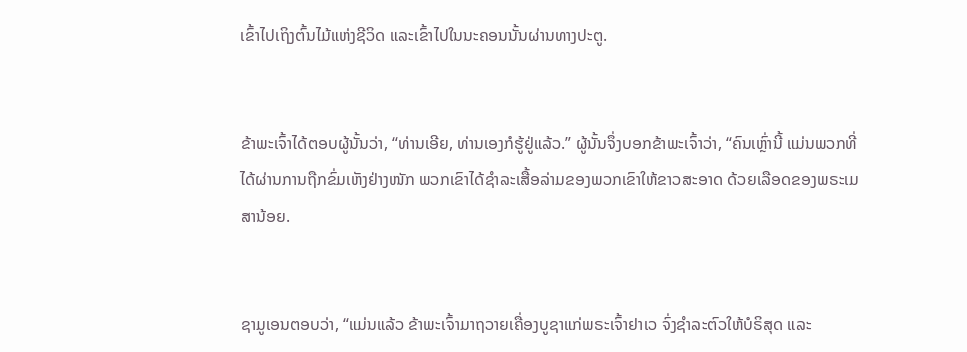ເຂົ້າໄປເຖິງຕົ້ນໄມ້ແຫ່ງຊີວິດ ແລະເຂົ້າໄປໃນນະຄອນນັ້ນຜ່ານທາງປະຕູ.


ຂ້າພະເຈົ້າໄດ້ຕອບຜູ້ນັ້ນວ່າ, “ທ່ານເອີຍ, ທ່ານເອງກໍຮູ້ຢູ່ແລ້ວ.” ຜູ້ນັ້ນຈຶ່ງບອກຂ້າພະເຈົ້າວ່າ, “ຄົນເຫຼົ່ານີ້ ແມ່ນພວກທີ່ໄດ້ຜ່ານການຖືກຂົ່ມເຫັງຢ່າງໜັກ ພວກເຂົາໄດ້ຊຳລະເສື້ອລ່າມຂອງພວກເຂົາໃຫ້ຂາວສະອາດ ດ້ວຍເລືອດຂອງພຣະເມສານ້ອຍ.


ຊາມູເອນຕອບວ່າ, “ແມ່ນແລ້ວ ຂ້າພະເຈົ້າມາຖວາຍເຄື່ອງບູຊາແກ່ພຣະເຈົ້າຢາເວ ຈົ່ງຊຳລະຕົວໃຫ້ບໍຣິສຸດ ແລະ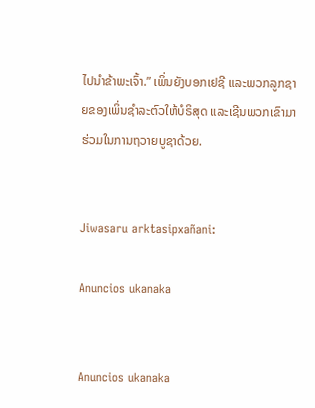ໄປນຳຂ້າພະເຈົ້າ.” ເພິ່ນຍັງບອກເຢຊີ ແລະພວກລູກຊາຍຂອງເພິ່ນຊຳລະຕົວໃຫ້ບໍຣິສຸດ ແລະເຊີນພວກເຂົາມາຮ່ວມໃນການຖວາຍບູຊາດ້ວຍ.


Jiwasaru arktasipxañani:

Anuncios ukanaka


Anuncios ukanaka